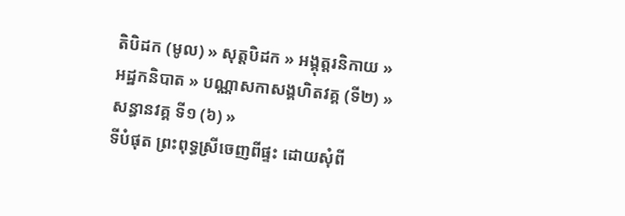តិបិដក (មូល) » សុត្តបិដក » អង្គុត្តរនិកាយ » អដ្ឋកនិបាត » បណ្ណាសកាសង្គហិតវគ្គ (ទី២) » សន្ធានវគ្គ ទី១ (៦) »
ទីបំផុត ព្រះពុទ្ធស្រីចេញពីផ្ទះ ដោយសុំពី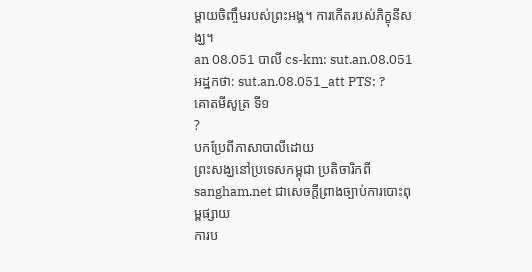ម្តាយចិញ្ចឹមរបស់ព្រះអង្គ។ ការកើតរបស់ភិក្ខុនីសង្ឃ។
an 08.051 បាលី cs-km: sut.an.08.051 អដ្ឋកថា: sut.an.08.051_att PTS: ?
គោតមីសូត្រ ទី១
?
បកប្រែពីភាសាបាលីដោយ
ព្រះសង្ឃនៅប្រទេសកម្ពុជា ប្រតិចារិកពី sangham.net ជាសេចក្តីព្រាងច្បាប់ការបោះពុម្ពផ្សាយ
ការប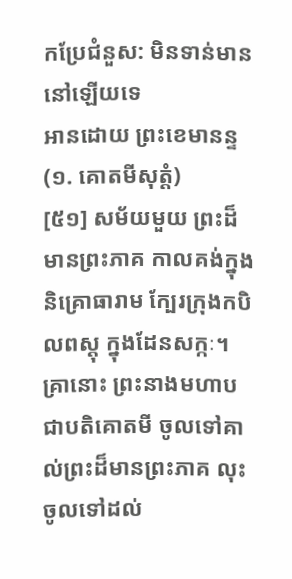កប្រែជំនួស: មិនទាន់មាននៅឡើយទេ
អានដោយ ព្រះខេមានន្ទ
(១. គោតមីសុត្តំ)
[៥១] សម័យមួយ ព្រះដ៏មានព្រះភាគ កាលគង់ក្នុងនិគ្រោធារាម ក្បែរក្រុងកបិលពស្តុ ក្នុងដែនសក្កៈ។ គ្រានោះ ព្រះនាងមហាបជាបតិគោតមី ចូលទៅគាល់ព្រះដ៏មានព្រះភាគ លុះចូលទៅដល់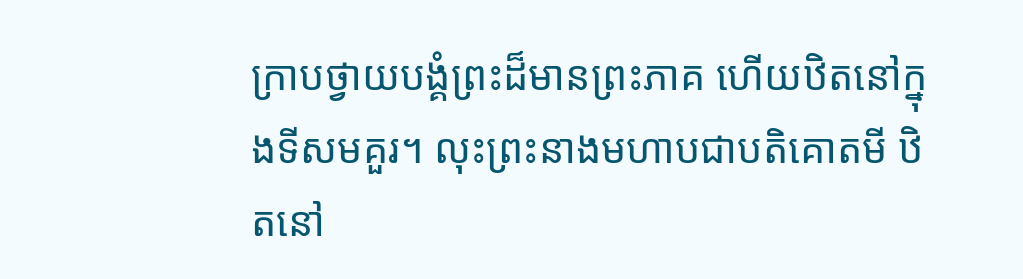ក្រាបថ្វាយបង្គំព្រះដ៏មានព្រះភាគ ហើយឋិតនៅក្នុងទីសមគួរ។ លុះព្រះនាងមហាបជាបតិគោតមី ឋិតនៅ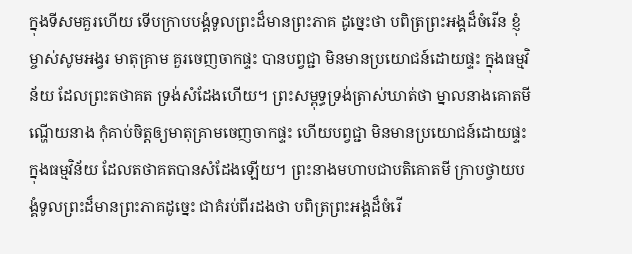ក្នុងទីសមគួរហើយ ទើបក្រាបបង្គំទូលព្រះដ៏មានព្រះភាគ ដូច្នេះថា បពិត្រព្រះអង្គដ៏ចំរើន ខ្ញុំម្ចាស់សូមអង្វរ មាតុគ្រាម គួរចេញចាកផ្ទះ បានបព្វជ្ជា មិនមានប្រយោជន៍ដោយផ្ទះ ក្នុងធម្មវិន័យ ដែលព្រះតថាគត ទ្រង់សំដែងហើយ។ ព្រះសម្ពុទ្ធទ្រង់ត្រាស់ឃាត់ថា ម្នាលនាងគោតមី ណ្ហើយនាង កុំគាប់ចិត្តឲ្យមាតុគ្រាមចេញចាកផ្ទះ ហើយបព្វជ្ជា មិនមានប្រយោជន៍ដោយផ្ទះ ក្នុងធម្មវិន័យ ដែលតថាគតបានសំដែងឡើយ។ ព្រះនាងមហាបជាបតិគោតមី ក្រាបថ្វាយបង្គំទូលព្រះដ៏មានព្រះភាគដូច្នេះ ជាគំរប់ពីរដងថា បពិត្រព្រះអង្គដ៏ចំរើ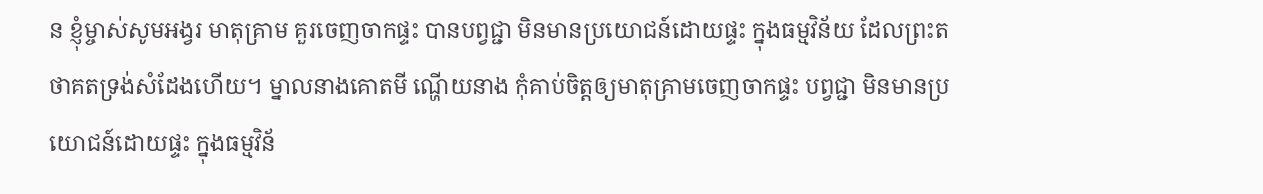ន ខ្ញុំម្ចាស់សូមអង្វរ មាតុគ្រាម គួរចេញចាកផ្ទះ បានបព្វជ្ជា មិនមានប្រយោជន៍ដោយផ្ទះ ក្នុងធម្មវិន័យ ដែលព្រះតថាគតទ្រង់សំដែងហើយ។ ម្នាលនាងគោតមី ណ្ហើយនាង កុំគាប់ចិត្តឲ្យមាតុគ្រាមចេញចាកផ្ទះ បព្វជ្ជា មិនមានប្រយោជន៍ដោយផ្ទះ ក្នុងធម្មវិន័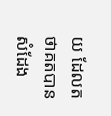យ ដែលតថាគតបានសំដែង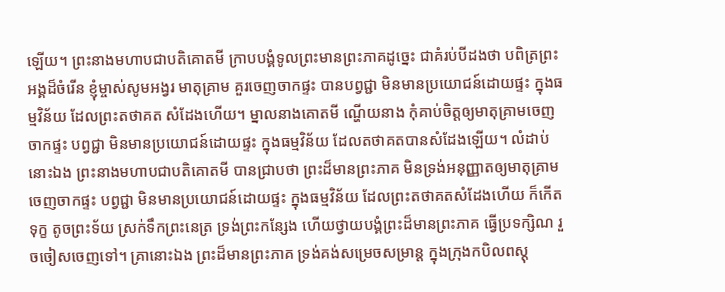ឡើយ។ ព្រះនាងមហាបជាបតិគោតមី ក្រាបបង្គំទូលព្រះមានព្រះភាគដូច្នេះ ជាគំរប់បីដងថា បពិត្រព្រះអង្គដ៏ចំរើន ខ្ញុំម្ចាស់សូមអង្វរ មាតុគ្រាម គួរចេញចាកផ្ទះ បានបព្វជ្ជា មិនមានប្រយោជន៍ដោយផ្ទះ ក្នុងធម្មវិន័យ ដែលព្រះតថាគត សំដែងហើយ។ ម្នាលនាងគោតមី ណ្ហើយនាង កុំគាប់ចិត្តឲ្យមាតុគ្រាមចេញចាកផ្ទះ បព្វជ្ជា មិនមានប្រយោជន៍ដោយផ្ទះ ក្នុងធម្មវិន័យ ដែលតថាគតបានសំដែងឡើយ។ លំដាប់នោះឯង ព្រះនាងមហាបជាបតិគោតមី បានជ្រាបថា ព្រះដ៏មានព្រះភាគ មិនទ្រង់អនុញ្ញាតឲ្យមាតុគ្រាមចេញចាកផ្ទះ បព្វជ្ជា មិនមានប្រយោជន៍ដោយផ្ទះ ក្នុងធម្មវិន័យ ដែលព្រះតថាគតសំដែងហើយ ក៏កើតទុក្ខ តូចព្រះទ័យ ស្រក់ទឹកព្រះនេត្រ ទ្រង់ព្រះកន្សែង ហើយថ្វាយបង្គំព្រះដ៏មានព្រះភាគ ធ្វើប្រទក្សិណ រួចចៀសចេញទៅ។ គ្រានោះឯង ព្រះដ៏មានព្រះភាគ ទ្រង់គង់សម្រេចសម្រាន្ដ ក្នុងក្រុងកបិលពស្ដុ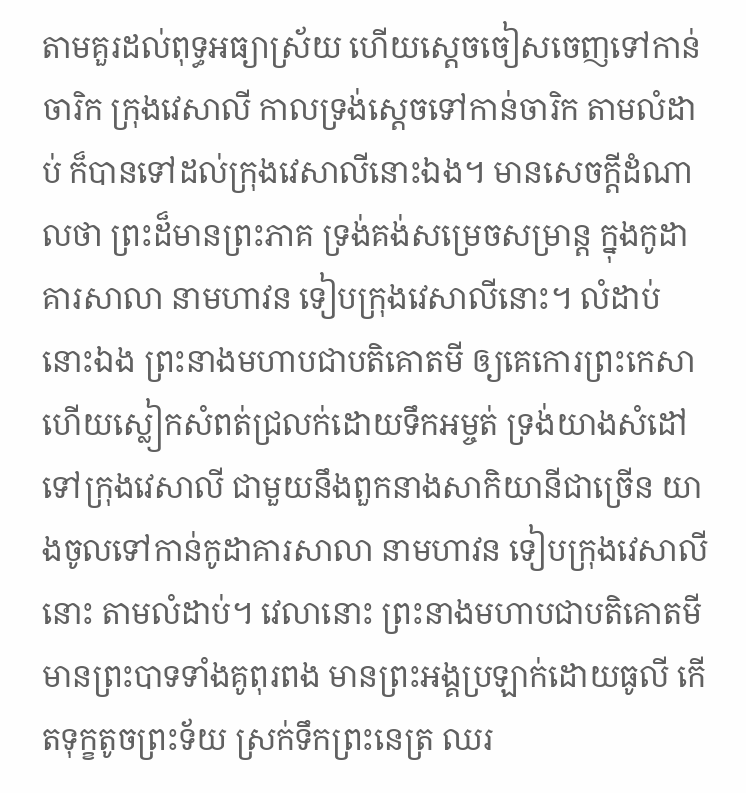តាមគួរដល់ពុទ្ធអធ្យាស្រ័យ ហើយស្ដេចចៀសចេញទៅកាន់ចារិក ក្រុងវេសាលី កាលទ្រង់ស្ដេចទៅកាន់ចារិក តាមលំដាប់ ក៏បានទៅដល់ក្រុងវេសាលីនោះឯង។ មានសេចក្ដីដំណាលថា ព្រះដ៏មានព្រះភាគ ទ្រង់គង់សម្រេចសម្រាន្ដ ក្នុងកូដាគារសាលា នាមហាវន ទៀបក្រុងវេសាលីនោះ។ លំដាប់នោះឯង ព្រះនាងមហាបជាបតិគោតមី ឲ្យគេកោរព្រះកេសា ហើយស្លៀកសំពត់ជ្រលក់ដោយទឹកអម្ចត់ ទ្រង់យាងសំដៅទៅក្រុងវេសាលី ជាមួយនឹងពួកនាងសាកិយានីជាច្រើន យាងចូលទៅកាន់កូដាគារសាលា នាមហាវន ទៀបក្រុងវេសាលីនោះ តាមលំដាប់។ វេលានោះ ព្រះនាងមហាបជាបតិគោតមី មានព្រះបាទទាំងគូពុរពង មានព្រះអង្គប្រឡាក់ដោយធូលី កើតទុក្ខតូចព្រះទ័យ ស្រក់ទឹកព្រះនេត្រ ឈរ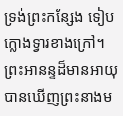ទ្រង់ព្រះកន្សែង ទៀបក្លោងទ្វារខាងក្រៅ។ ព្រះអានន្ទដ៏មានអាយុ បានឃើញព្រះនាងម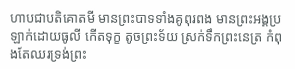ហាបជាបតិគោតមី មានព្រះបាទទាំងគូពុរពង មានព្រះអង្គប្រឡាក់ដោយធូលី កើតទុក្ខ តូចព្រះទ័យ ស្រក់ទឹកព្រះនេត្រ កំពុងតែឈរទ្រង់ព្រះ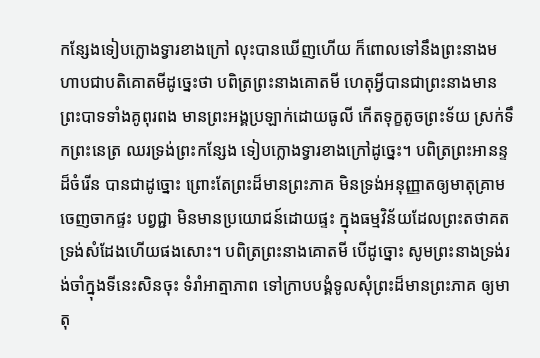កន្សែងទៀបក្លោងទ្វារខាងក្រៅ លុះបានឃើញហើយ ក៏ពោលទៅនឹងព្រះនាងមហាបជាបតិគោតមីដូច្នេះថា បពិត្រព្រះនាងគោតមី ហេតុអ្វីបានជាព្រះនាងមានព្រះបាទទាំងគូពុរពង មានព្រះអង្គប្រឡាក់ដោយធូលី កើតទុក្ខតូចព្រះទ័យ ស្រក់ទឹកព្រះនេត្រ ឈរទ្រង់ព្រះកន្សែង ទៀបក្លោងទ្វារខាងក្រៅដូច្នេះ។ បពិត្រព្រះអានន្ទដ៏ចំរើន បានជាដូច្នោះ ព្រោះតែព្រះដ៏មានព្រះភាគ មិនទ្រង់អនុញ្ញាតឲ្យមាតុគ្រាមចេញចាកផ្ទះ បព្វជ្ជា មិនមានប្រយោជន៍ដោយផ្ទះ ក្នុងធម្មវិន័យដែលព្រះតថាគតទ្រង់សំដែងហើយផងសោះ។ បពិត្រព្រះនាងគោតមី បើដូច្នោះ សូមព្រះនាងទ្រង់រង់ចាំក្នុងទីនេះសិនចុះ ទំរាំអាត្មាភាព ទៅក្រាបបង្គំទូលសុំព្រះដ៏មានព្រះភាគ ឲ្យមាតុ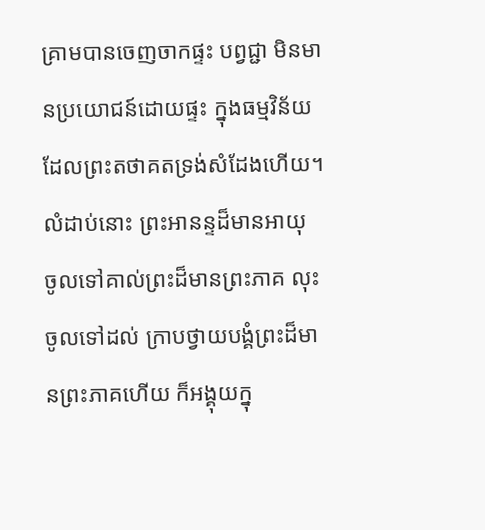គ្រាមបានចេញចាកផ្ទះ បព្វជ្ជា មិនមានប្រយោជន៍ដោយផ្ទះ ក្នុងធម្មវិន័យ ដែលព្រះតថាគតទ្រង់សំដែងហើយ។ លំដាប់នោះ ព្រះអានន្ទដ៏មានអាយុ ចូលទៅគាល់ព្រះដ៏មានព្រះភាគ លុះចូលទៅដល់ ក្រាបថ្វាយបង្គំព្រះដ៏មានព្រះភាគហើយ ក៏អង្គុយក្នុ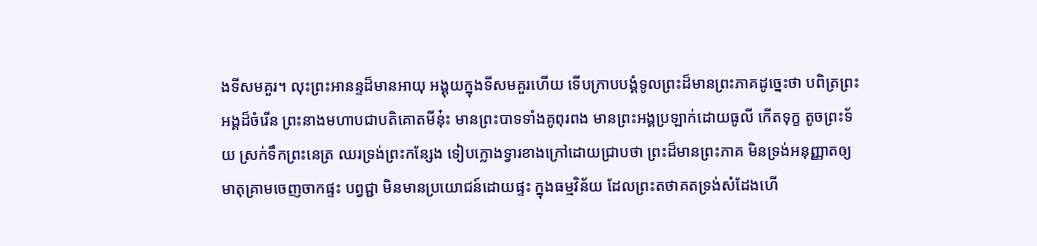ងទីសមគួរ។ លុះព្រះអានន្ទដ៏មានអាយុ អង្គុយក្នុងទីសមគួរហើយ ទើបក្រាបបង្គំទូលព្រះដ៏មានព្រះភាគដូច្នេះថា បពិត្រព្រះអង្គដ៏ចំរើន ព្រះនាងមហាបជាបតិគោតមីនុ៎ះ មានព្រះបាទទាំងគូពុរពង មានព្រះអង្គប្រឡាក់ដោយធូលី កើតទុក្ខ តូចព្រះទ័យ ស្រក់ទឹកព្រះនេត្រ ឈរទ្រង់ព្រះកន្សែង ទៀបក្លោងទ្វារខាងក្រៅដោយជ្រាបថា ព្រះដ៏មានព្រះភាគ មិនទ្រង់អនុញ្ញាតឲ្យមាតុគ្រាមចេញចាកផ្ទះ បព្វជ្ជា មិនមានប្រយោជន៍ដោយផ្ទះ ក្នុងធម្មវិន័យ ដែលព្រះតថាគតទ្រង់សំដែងហើ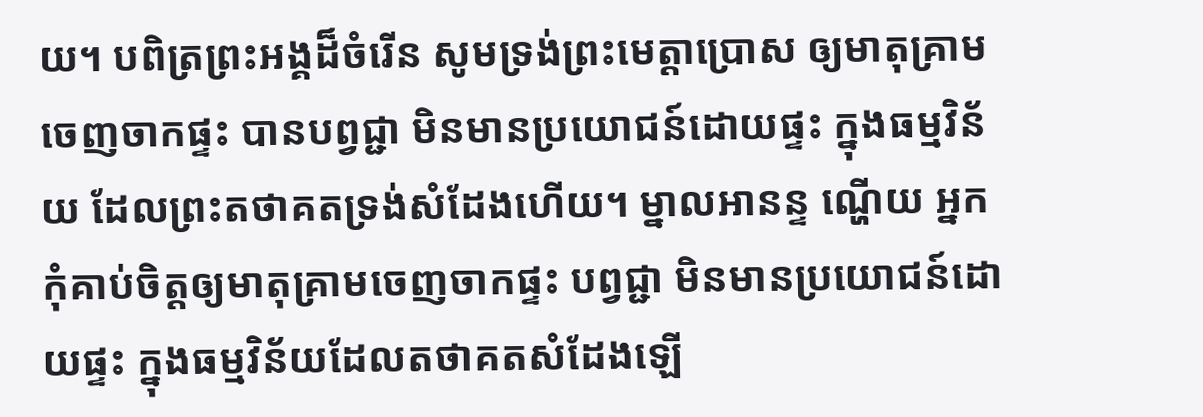យ។ បពិត្រព្រះអង្គដ៏ចំរើន សូមទ្រង់ព្រះមេត្តាប្រោស ឲ្យមាតុគ្រាមចេញចាកផ្ទះ បានបព្វជ្ជា មិនមានប្រយោជន៍ដោយផ្ទះ ក្នុងធម្មវិន័យ ដែលព្រះតថាគតទ្រង់សំដែងហើយ។ ម្នាលអានន្ទ ណ្ហើយ អ្នកកុំគាប់ចិត្តឲ្យមាតុគ្រាមចេញចាកផ្ទះ បព្វជ្ជា មិនមានប្រយោជន៍ដោយផ្ទះ ក្នុងធម្មវិន័យដែលតថាគតសំដែងឡើ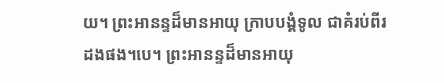យ។ ព្រះអានន្ទដ៏មានអាយុ ក្រាបបង្គំទូល ជាគំរប់ពីរដងផង។បេ។ ព្រះអានន្ទដ៏មានអាយុ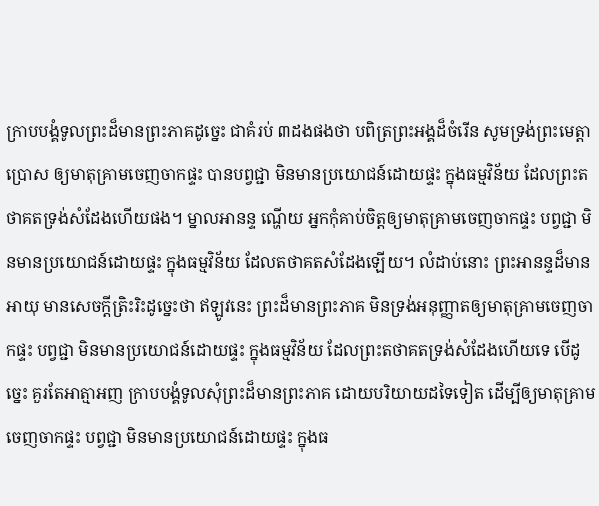ក្រាបបង្គំទូលព្រះដ៏មានព្រះភាគដូច្នេះ ជាគំរប់ ៣ដងផងថា បពិត្រព្រះអង្គដ៏ចំរើន សូមទ្រង់ព្រះមេត្តាប្រោស ឲ្យមាតុគ្រាមចេញចាកផ្ទះ បានបព្វជ្ជា មិនមានប្រយោជន៍ដោយផ្ទះ ក្នុងធម្មវិន័យ ដែលព្រះតថាគតទ្រង់សំដែងហើយផង។ ម្នាលអានន្ទ ណ្ហើយ អ្នកកុំគាប់ចិត្តឲ្យមាតុគ្រាមចេញចាកផ្ទះ បព្វជ្ជា មិនមានប្រយោជន៍ដោយផ្ទះ ក្នុងធម្មវិន័យ ដែលតថាគតសំដែងឡើយ។ លំដាប់នោះ ព្រះអានន្ទដ៏មានអាយុ មានសេចក្តីត្រិះរិះដូច្នេះថា ឥឡូវនេះ ព្រះដ៏មានព្រះភាគ មិនទ្រង់អនុញ្ញាតឲ្យមាតុគ្រាមចេញចាកផ្ទះ បព្វជ្ជា មិនមានប្រយោជន៍ដោយផ្ទះ ក្នុងធម្មវិន័យ ដែលព្រះតថាគតទ្រង់សំដែងហើយទេ បើដូច្នេះ គួរតែអាត្មាអញ ក្រាបបង្គំទូលសុំព្រះដ៏មានព្រះភាគ ដោយបរិយាយដទៃទៀត ដើម្បីឲ្យមាតុគ្រាមចេញចាកផ្ទះ បព្វជ្ជា មិនមានប្រយោជន៍ដោយផ្ទះ ក្នុងធ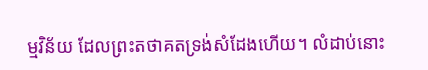ម្មវិន័យ ដែលព្រះតថាគតទ្រង់សំដែងហើយ។ លំដាប់នោះ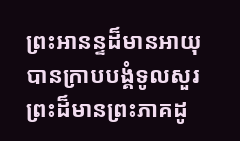ព្រះអានន្ទដ៏មានអាយុ បានក្រាបបង្គំទូលសួរព្រះដ៏មានព្រះភាគដូ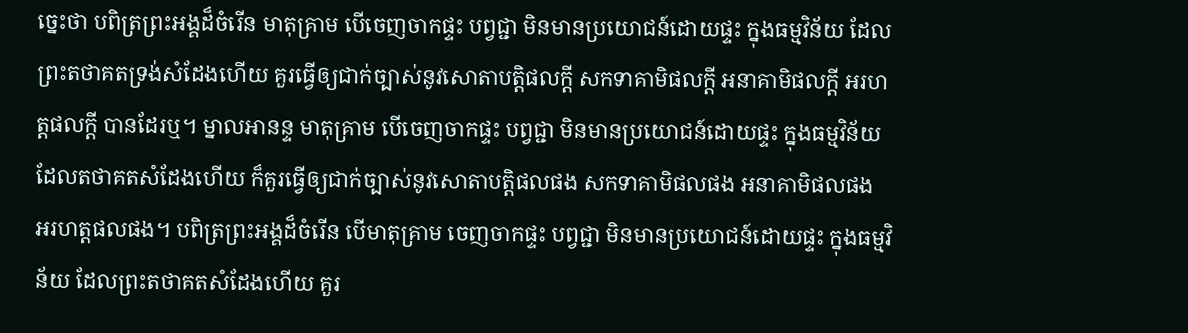ច្នេះថា បពិត្រព្រះអង្គដ៏ចំរើន មាតុគ្រាម បើចេញចាកផ្ទះ បព្វជ្ជា មិនមានប្រយោជន៍ដោយផ្ទះ ក្នុងធម្មវិន័យ ដែលព្រះតថាគតទ្រង់សំដែងហើយ គួរធ្វើឲ្យជាក់ច្បាស់នូវសោតាបតិ្តផលក្ដី សកទាគាមិផលក្ដី អនាគាមិផលក្ដី អរហត្តផលក្ដី បានដែរឬ។ ម្នាលអានន្ទ មាតុគ្រាម បើចេញចាកផ្ទះ បព្វជ្ជា មិនមានប្រយោជន៍ដោយផ្ទះ ក្នុងធម្មវិន័យ ដែលតថាគតសំដែងហើយ ក៏គួរធ្វើឲ្យជាក់ច្បាស់នូវសោតាបតិ្តផលផង សកទាគាមិផលផង អនាគាមិផលផង អរហត្តផលផង។ បពិត្រព្រះអង្គដ៏ចំរើន បើមាតុគ្រាម ចេញចាកផ្ទះ បព្វជ្ជា មិនមានប្រយោជន៍ដោយផ្ទះ ក្នុងធម្មវិន័យ ដែលព្រះតថាគតសំដែងហើយ គួរ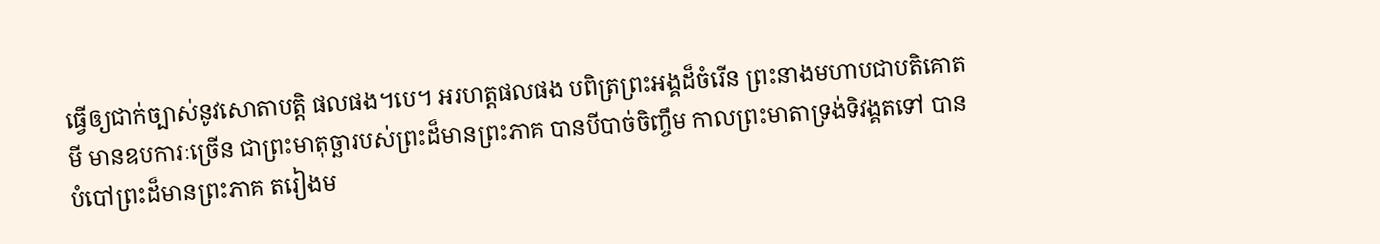ធ្វើឲ្យជាក់ច្បាស់នូវសោតាបតិ្ត ផលផង។បេ។ អរហត្តផលផង បពិត្រព្រះអង្គដ៏ចំរើន ព្រះនាងមហាបជាបតិគោតមី មានឧបការៈច្រើន ជាព្រះមាតុច្ឆារបស់ព្រះដ៏មានព្រះភាគ បានបីបាច់ចិញ្ចឹម កាលព្រះមាតាទ្រង់ទិវង្គតទៅ បានបំបៅព្រះដ៏មានព្រះភាគ តរៀងម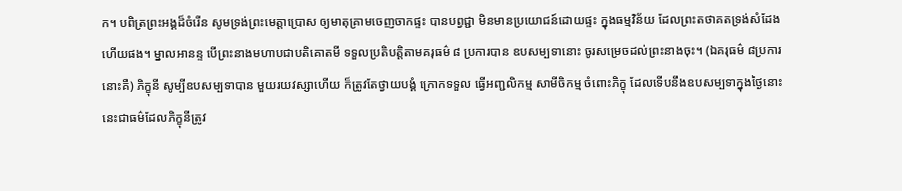ក។ បពិត្រព្រះអង្គដ៏ចំរើន សូមទ្រង់ព្រះមេត្តាប្រោស ឲ្យមាតុគ្រាមចេញចាកផ្ទះ បានបព្វជ្ជា មិនមានប្រយោជន៍ដោយផ្ទះ ក្នុងធម្មវិន័យ ដែលព្រះតថាគតទ្រង់សំដែងហើយផង។ ម្នាលអានន្ទ បើព្រះនាងមហាបជាបតិគោតមី ទទួលប្រតិបត្តិតាមគរុធម៌ ៨ ប្រការបាន ឧបសម្បទានោះ ចូរសម្រេចដល់ព្រះនាងចុះ។ (ឯគរុធម៌ ៨ប្រការនោះគឺ) ភិក្ខុនី សូម្បីឧបសម្បទាបាន មួយរយវស្សាហើយ ក៏ត្រូវតែថ្វាយបង្គំ ក្រោកទទួល ធ្វើអញ្ជលិកម្ម សាមីចិកម្ម ចំពោះភិក្ខុ ដែលទើបនឹងឧបសម្បទាក្នុងថ្ងៃនោះ នេះជាធម៌ដែលភិក្ខុនីត្រូវ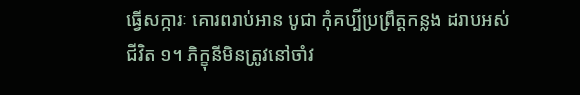ធ្វើសក្ការៈ គោរពរាប់អាន បូជា កុំគប្បីប្រព្រឹត្តកន្លង ដរាបអស់ជីវិត ១។ ភិក្ខុនីមិនត្រូវនៅចាំវ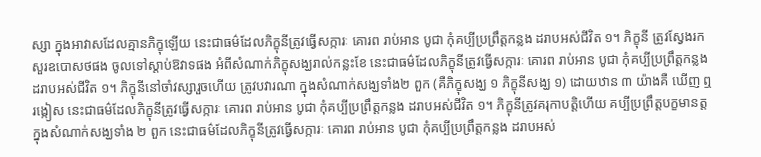ស្សា ក្នុងអាវាសដែលគ្មានភិក្ខុឡើយ នេះជាធម៌ដែលភិក្ខុនីត្រូវធ្វើសក្ការៈ គោរព រាប់អាន បូជា កុំគប្បីប្រព្រឹត្តកន្លង ដរាបអស់ជីវិត ១។ ភិក្ខុនី ត្រូវស្វែងរកសួរឧបោសថផង ចូលទៅស្ដាប់ឱវាទផង អំពីសំណាក់ភិក្ខុសង្ឃរាល់កន្លះខែ នេះជាធម៌ដែលភិក្ខុនីត្រូវធ្វើសក្ការៈ គោរព រាប់អាន បូជា កុំគប្បីប្រព្រឹត្តកន្លង ដរាបអស់ជីវិត ១។ ភិក្ខុនីនៅចាំវស្សារួចហើយ ត្រូវបវារណា ក្នុងសំណាក់សង្ឃទាំង២ ពួក (គឺភិក្ខុសង្ឃ ១ ភិក្ខុនីសង្ឃ ១) ដោយឋាន ៣ យ៉ាងគឺ ឃើញ ឮ រង្កៀស នេះជាធម៌ដែលភិក្ខុនីត្រូវធ្វើសក្ការៈ គោរព រាប់អាន បូជា កុំគប្បីប្រព្រឹត្តកន្លង ដរាបអស់ជីវិត ១។ ភិក្ខុនីត្រូវគរុកាបត្តិហើយ គប្បីប្រព្រឹត្តបក្ខមានត្ត ក្នុងសំណាក់សង្ឃទាំង ២ ពួក នេះជាធម៌ដែលភិក្ខុនីត្រូវធ្វើសក្ការៈ គោរព រាប់អាន បូជា កុំគប្បីប្រព្រឹត្តកន្លង ដរាបអស់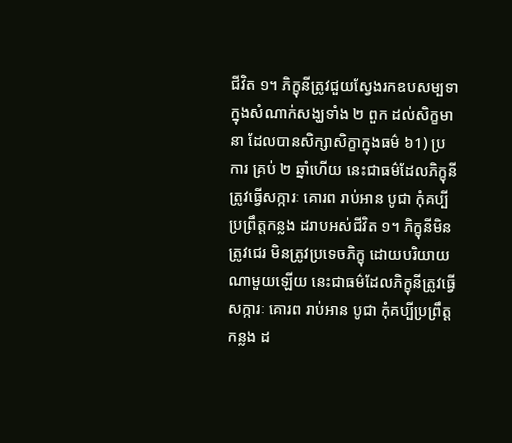ជីវិត ១។ ភិក្ខុនីត្រូវជួយស្វែងរកឧបសម្បទា ក្នុងសំណាក់សង្ឃទាំង ២ ពួក ដល់សិក្ខមានា ដែលបានសិក្សាសិក្ខាក្នុងធម៌ ៦1) ប្រការ គ្រប់ ២ ឆ្នាំហើយ នេះជាធម៌ដែលភិក្ខុនីត្រូវធ្វើសក្ការៈ គោរព រាប់អាន បូជា កុំគប្បីប្រព្រឹត្តកន្លង ដរាបអស់ជីវិត ១។ ភិក្ខុនីមិនត្រូវជេរ មិនត្រូវប្រទេចភិក្ខុ ដោយបរិយាយណាមួយឡើយ នេះជាធម៌ដែលភិក្ខុនីត្រូវធ្វើសក្ការៈ គោរព រាប់អាន បូជា កុំគប្បីប្រព្រឹត្តកន្លង ដ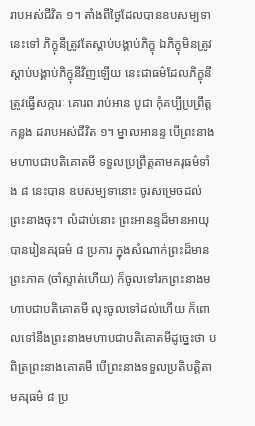រាបអស់ជីវិត ១។ តាំងពីថ្ងៃដែលបានឧបសម្បទានេះទៅ ភិក្ខុនីត្រូវតែស្ដាប់បង្គាប់ភិក្ខុ ឯភិក្ខុមិនត្រូវស្ដាប់បង្គាប់ភិក្ខុនីវិញឡើយ នេះជាធម៌ដែលភិក្ខុនីត្រូវធ្វើសក្ការៈ គោរព រាប់អាន បូជា កុំគប្បីប្រព្រឹត្តកន្លង ដរាបអស់ជីវិត ១។ ម្នាលអានន្ទ បើព្រះនាងមហាបជាបតិគោតមី ទទួលប្រព្រឹត្តតាមគរុធម៌ទាំង ៨ នេះបាន ឧបសម្បទានោះ ចូរសម្រេចដល់ព្រះនាងចុះ។ លំដាប់នោះ ព្រះអានន្ទដ៏មានអាយុ បានរៀនគរុធម៌ ៨ ប្រការ ក្នុងសំណាក់ព្រះដ៏មានព្រះភាគ (ចាំស្ទាត់ហើយ) ក៏ចូលទៅរកព្រះនាងមហាបជាបតិគោតមី លុះចូលទៅដល់ហើយ ក៏ពោលទៅនឹងព្រះនាងមហាបជាបតិគោតមីដូច្នេះថា បពិត្រព្រះនាងគោតមី បើព្រះនាងទទួលប្រតិបត្តិតាមគរុធម៌ ៨ ប្រ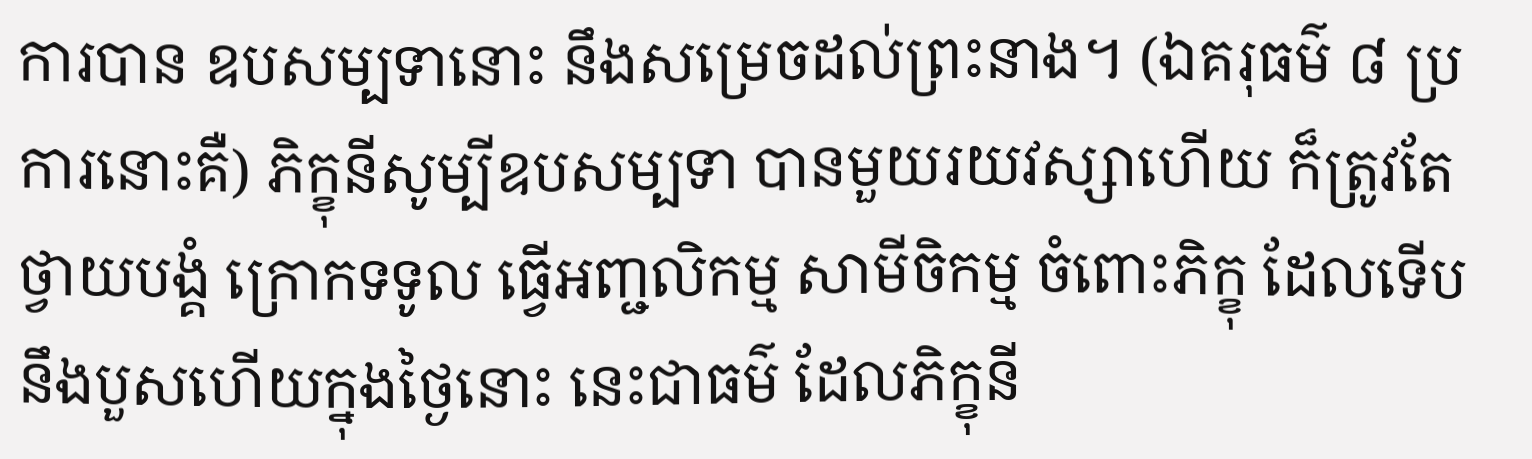ការបាន ឧបសម្បទានោះ នឹងសម្រេចដល់ព្រះនាង។ (ឯគរុធម៌ ៨ ប្រការនោះគឺ) ភិក្ខុនីសូម្បីឧបសម្បទា បានមួយរយវស្សាហើយ ក៏ត្រូវតែថ្វាយបង្គំ ក្រោកទទូល ធ្វើអញ្ជលិកម្ម សាមីចិកម្ម ចំពោះភិក្ខុ ដែលទើបនឹងបួសហើយក្នុងថ្ងៃនោះ នេះជាធម៌ ដែលភិក្ខុនី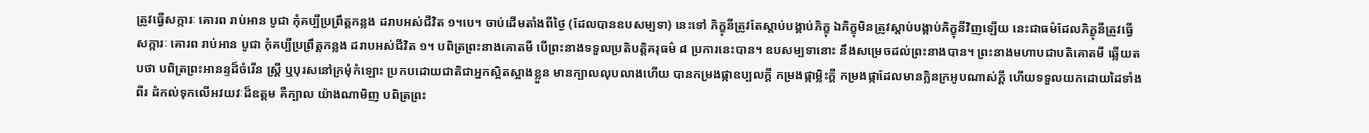ត្រូវធ្វើសក្ការៈ គោរព រាប់អាន បូជា កុំគប្បីប្រព្រឹត្តកន្លង ដរាបអស់ជីវិត ១។បេ។ ចាប់ដើមតាំងពីថ្ងៃ (ដែលបានឧបសម្បទា) នេះទៅ ភិក្ខុនីត្រូវតែស្ដាប់បង្គាប់ភិក្ខុ ឯភិក្ខុមិនត្រូវស្ដាប់បង្គាប់ភិក្ខុនីវិញឡើយ នេះជាធម៌ដែលភិក្ខុនីត្រូវធ្វើសក្ការៈ គោរព រាប់អាន បូជា កុំគប្បីប្រព្រឹត្តកន្លង ដរាបអស់ជីវិត ១។ បពិត្រព្រះនាងគោតមី បើព្រះនាងទទួលប្រតិបត្តិគរុធម៌ ៨ ប្រការនេះបាន។ ឧបសម្បទានោះ នឹងសម្រេចដល់ព្រះនាងបាន។ ព្រះនាងមហាបជាបតិគោតមី ឆ្លើយតបថា បពិត្រព្រះអានន្ទដ៏ចំរើន ស្រ្ដី ឬបុរសនៅក្រមុំកំឡោះ ប្រកបដោយជាតិជាអ្នកស្អិតស្អាងខ្លួន មានក្បាលលុបលាងហើយ បានកម្រងផ្កាឧប្បលក្ដី កម្រងផ្កាម្លិះក្ដី កម្រងផ្កាដែលមានក្លិនក្រអូបណាស់ក្ដី ហើយទទួលយកដោយដៃទាំងពីរ ដំកល់ទុកលើអវយវៈដ៏ឧត្តម គឺក្បាល យ៉ាងណាមិញ បពិត្រព្រះ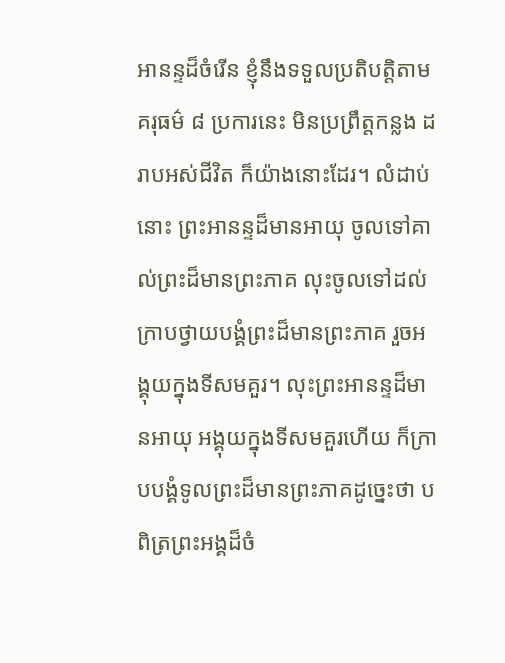អានន្ទដ៏ចំរើន ខ្ញុំនឹងទទួលប្រតិបត្តិតាមគរុធម៌ ៨ ប្រការនេះ មិនប្រព្រឹត្តកន្លង ដរាបអស់ជីវិត ក៏យ៉ាងនោះដែរ។ លំដាប់នោះ ព្រះអានន្ទដ៏មានអាយុ ចូលទៅគាល់ព្រះដ៏មានព្រះភាគ លុះចូលទៅដល់ ក្រាបថ្វាយបង្គំព្រះដ៏មានព្រះភាគ រួចអង្គុយក្នុងទីសមគួរ។ លុះព្រះអានន្ទដ៏មានអាយុ អង្គុយក្នុងទីសមគួរហើយ ក៏ក្រាបបង្គំទូលព្រះដ៏មានព្រះភាគដូច្នេះថា បពិត្រព្រះអង្គដ៏ចំ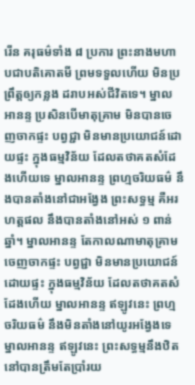រើន គរុធម៌ទាំង ៨ ប្រការ ព្រះនាងមហាបជាបតិគោតមី ព្រមទទួលហើយ មិនប្រព្រឹត្តឲ្យកន្លង ដរាបអស់ជីវិតទេ។ ម្នាលអានន្ទ ប្រសិនបើមាតុគ្រាម មិនបានចេញចាកផ្ទះ បព្វជ្ជា មិនមានប្រយោជន៍ដោយផ្ទះ ក្នុងធម្មវិន័យ ដែលតថាគតសំដែងហើយទេ ម្នាលអានន្ទ ព្រហ្មចរិយធម៌ នឹងបានតាំងនៅជាអង្វែង ព្រះសទ្ធម្ម គឺអរហត្តផល នឹងបានតាំងនៅអស់ ១ ពាន់ឆ្នាំ។ ម្នាលអានន្ទ តែកាលណាមាតុគ្រាមចេញចាកផ្ទះ បព្វជ្ជា មិនមានប្រយោជន៍ដោយផ្ទះ ក្នុងធម្មវិន័យ ដែលតថាគតសំដែងហើយ ម្នាលអានន្ទ ឥឡូវនេះ ព្រហ្មចរិយធម៌ នឹងមិនតាំងនៅយូរអង្វែងទេ ម្នាលអានន្ទ ឥឡូវនេះ ព្រះសទ្ធម្មនឹងឋិតនៅបានត្រឹមតែប្រាំរយ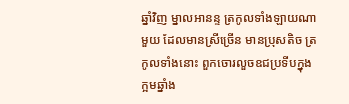ឆ្នាំវិញ ម្នាលអានន្ទ ត្រកូលទាំងឡាយណាមួយ ដែលមានស្រីច្រើន មានប្រុសតិច ត្រកូលទាំងនោះ ពួកចោរលួចឧជប្រទីបក្នុងក្អមឆ្នាំង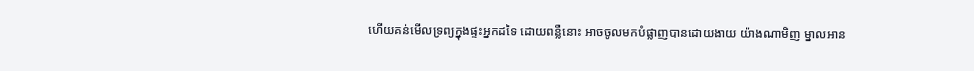ហើយគន់មើលទ្រព្យក្នុងផ្ទះអ្នកដទៃ ដោយពន្លឺនោះ អាចចូលមកបំផ្លាញបានដោយងាយ យ៉ាងណាមិញ ម្នាលអាន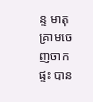ន្ទ មាតុគ្រាមចេញចាកផ្ទះ បាន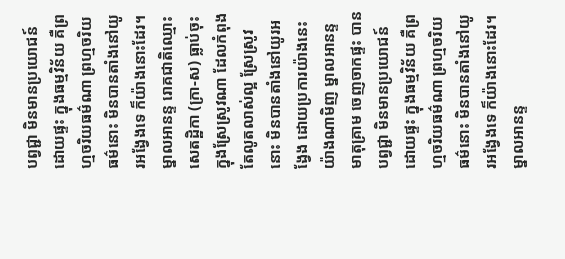បព្វជ្ជា មិនមានប្រយោជន៍ដោយផ្ទះ ក្នុងធម្មវិន័យ គឺព្រហ្មចរិយធម៌ណា ព្រហ្មចរិយធម៌នោះ មិនបានតាំងនៅយូរអង្វែងទេ ក៏យ៉ាងនោះដែរ។ ម្នាលអានន្ទ រោគជាតិឈ្មោះសេតដ្ឋិកា (ក្រា-ស) ធ្លាប់ចុះក្នុងស្រែស្រូវណា ដែលកំពុងតែលូតលាស់ល្អ ស្រែស្រូវនោះ មិនបានតាំងនៅយូរអង្វែង ដោយប្រការយ៉ាងនេះ យ៉ាងណាមិញ ម្នាលអានន្ទ មាតុគ្រាម ចេញចាកផ្ទះ បានបព្វជ្ជា មិនមានប្រយោជន៍ដោយផ្ទះ ក្នុងធម្មវិន័យ គឺព្រហ្មចរិយធម៌ណា ព្រហ្មចរិយធម៌នោះ មិនបានតាំងនៅយូរអង្វែងទេ ក៏យ៉ាងនោះដែរ។ ម្នាលអានន្ទ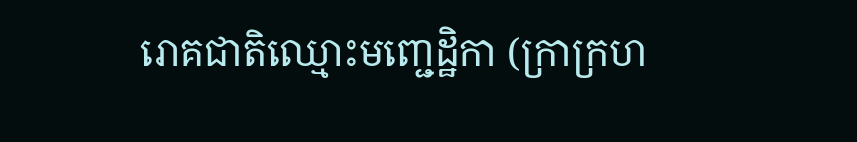រោគជាតិឈ្មោះមញ្ជេដ្ឋិកា (ក្រាក្រហ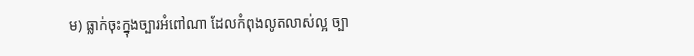ម) ធ្លាក់ចុះក្នុងច្បារអំពៅណា ដែលកំពុងលូតលាស់ល្អ ច្បា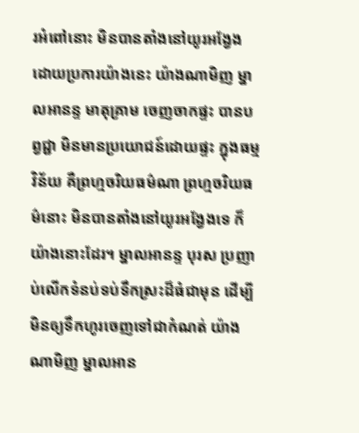រអំពៅនោះ មិនបានតាំងនៅយូរអង្វែង ដោយប្រការយ៉ាងនេះ យ៉ាងណាមិញ ម្នាលអានន្ទ មាតុគ្រាម ចេញចាកផ្ទះ បានបព្វជ្ជា មិនមានប្រយោជន៍ដោយផ្ទះ ក្នុងធម្មវិន័យ គឺព្រហ្មចរិយធម៌ណា ព្រហ្មចរិយធម៌នោះ មិនបានតាំងនៅយូរអង្វែងទេ ក៏យ៉ាងនោះដែរ។ ម្នាលអានន្ទ បុរស ប្រញាប់លើកទំនប់ទប់ទឹកស្រះដ៏ធំជាមុន ដើម្បីមិនឲ្យទឹកហូរចេញទៅជាកំណត់ យ៉ាងណាមិញ ម្នាលអាន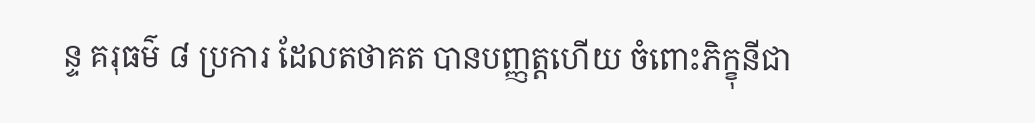ន្ទ គរុធម៌ ៨ ប្រការ ដែលតថាគត បានបញ្ញត្តហើយ ចំពោះភិក្ខុនីជា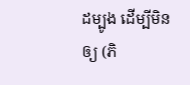ដម្បូង ដើម្បីមិនឲ្យ (ភិ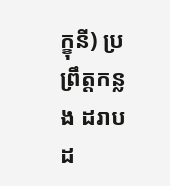ក្ខុនី) ប្រព្រឹត្តកន្លង ដរាបដ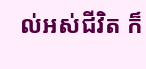ល់អស់ជីវិត ក៏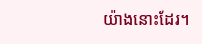យ៉ាងនោះដែរ។